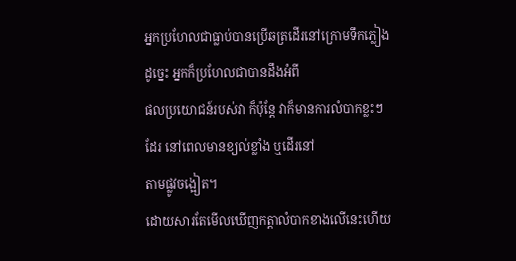អ្នកប្រហែលជាធ្លាប់បានប្រើឆត្រដើរនៅក្រោមទឹកភ្លៀង ដូច្នេះ អ្នកក៏ប្រហែលជាបានដឹងអំពី
ផលប្រយោជន៍របស់វា ក៏ប៉ុន្ដែ វាក៏មានការលំបាកខ្លះៗដែរ នៅពេលមានខ្យល់ខ្លាំង ឬដើរនៅ
តាមផ្លូវចង្អៀត។
ដោយសារតែមើលឃើញកត្តាលំបាកខាងលើនេះហើយ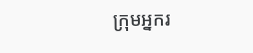ក្រុមអ្នករ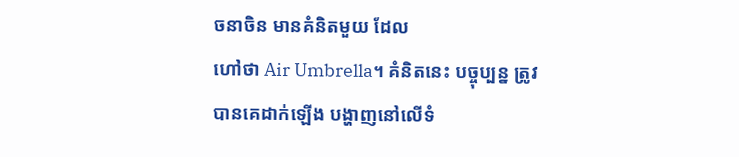ចនាចិន មានគំនិតមួយ ដែល
ហៅថា Air Umbrella។ គំនិតនេះ បច្ចុប្បន្ន ត្រូវបានគេដាក់ឡើង បង្ហាញនៅលើទំ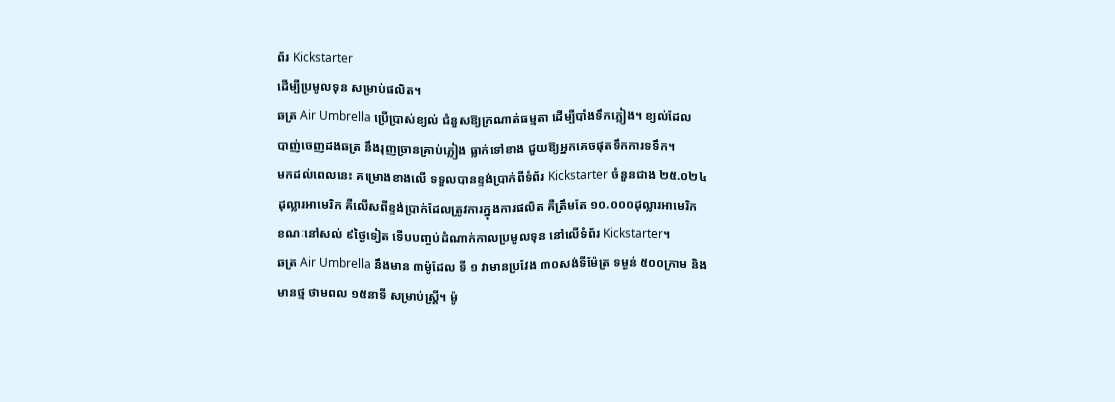ព័រ Kickstarter
ដើម្បីប្រមូលទុន សម្រាប់ផលិត។
ឆត្រ Air Umbrella ប្រើប្រាស់ខ្យល់ ជំនួសឱ្យក្រណាត់ធម្មតា ដើម្បីបាំងទឹកភ្លៀង។ ខ្យល់ដែល
បាញ់ចេញដងឆត្រ នឹងរុញច្រានគ្រាប់ភ្លៀង ធ្លាក់ទៅខាង ជួយឱ្យអ្នកគេចផុតទឹកការទទឹក។
មកដល់ពេលនេះ គម្រោងខាងលើ ទទួលបានខ្ទង់ប្រាក់ពីទំព័រ Kickstarter ចំនួនជាង ២៥.០២៤
ដុល្លារអាមេរិក គឺលើសពីខ្ទង់ប្រាក់ដែលត្រូវការក្នុងការផលិត គឺត្រឹមតែ ១០.០០០ដុល្លារអាមេរិក
ខណៈនៅសល់ ៩ថ្ងៃទៀត ទើបបញ្ចប់ដំណាក់កាលប្រមូលទុន នៅលើទំព័រ Kickstarter។
ឆត្រ Air Umbrella នឹងមាន ៣ម៉ូដែល ទី ១ វាមានប្រវែង ៣០សង់ទីម៉ែត្រ ទម្ងន់ ៥០០ក្រាម និង
មានថ្ម ថាមពល ១៥នាទី សម្រាប់ស្ដ្រី។ ម៉ូ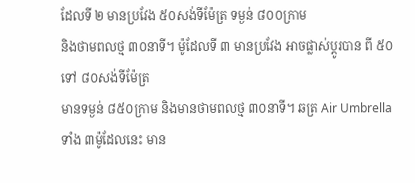ដែលទី ២ មានប្រវែង ៥០សង់ទីម៉ែត្រ ទម្ងន់ ៨០០ក្រាម
និងថាមពលថ្ម ៣០នាទី។ ម៉ូដែលទី ៣ មានប្រវែង អាចផ្លាស់ប្ដូរបាន ពី ៥០ ទៅ ៨០សង់ទីម៉ែត្រ
មានទម្ងន់ ៨៥០ក្រាម និងមានថាមពលថ្ម ៣០នាទី។ ឆត្រ Air Umbrella ទាំង ៣ម៉ូដែលនេះ មាន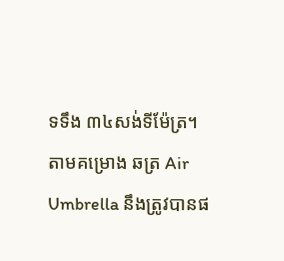ទទឹង ៣៤សង់ទីម៉ែត្រ។
តាមគម្រោង ឆត្រ Air Umbrella នឹងត្រូវបានផ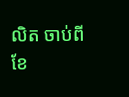លិត ចាប់ពីខែ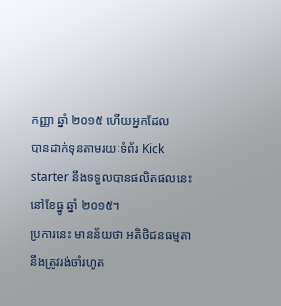កញ្ញា ឆ្នាំ ២០១៥ ហើយអ្នកដែល
បានដាក់ទុនតាមរយៈទំព័រ Kick starter នឹងទទួលបានផលិតផលនេះ នៅខែធ្នូ ឆ្នាំ ២០១៥។
ប្រការនេះ មានន័យថា អតិថិជនធម្មតា នឹងត្រូវរង់ចាំរហូត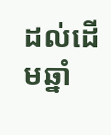ដល់ដើមឆ្នាំ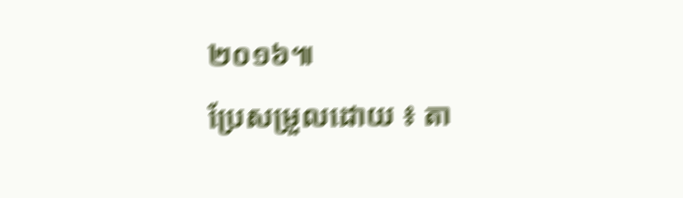២០១៦៕
ប្រែសម្រួលដោយ ៖ តា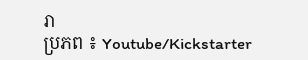រា
ប្រភព ៖ Youtube/Kickstarter